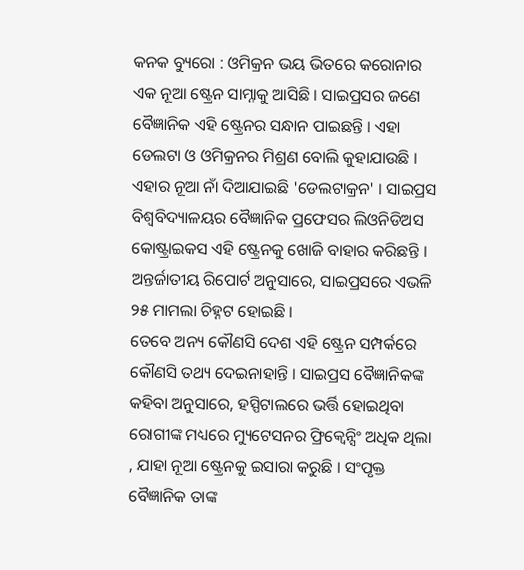କନକ ବ୍ୟୁରୋ : ଓମିକ୍ରନ ଭୟ ଭିତରେ କରୋନାର ଏକ ନୂଆ ଷ୍ଟ୍ରେନ ସାମ୍ନାକୁ ଆସିଛି । ସାଇପ୍ରସର ଜଣେ ବୈଜ୍ଞାନିକ ଏହି ଷ୍ଟ୍ରେନର ସନ୍ଧାନ ପାଇଛନ୍ତି । ଏହା ଡେଲଟା ଓ ଓମିକ୍ରନର ମିଶ୍ରଣ ବୋଲି କୁହାଯାଉଛି । ଏହାର ନୂଆ ନାଁ ଦିଆଯାଇଛି 'ଡେଲଟାକ୍ରନ' । ସାଇପ୍ରସ ବିଶ୍ୱବିଦ୍ୟାଳୟର ବୈଜ୍ଞାନିକ ପ୍ରଫେସର ଲିଓନିଡିଅସ କୋଷ୍ଟ୍ରାଇକସ ଏହି ଷ୍ଟ୍ରେନକୁ ଖୋଜି ବାହାର କରିଛନ୍ତି । ଅନ୍ତର୍ଜାତୀୟ ରିପୋର୍ଟ ଅନୁସାରେ, ସାଇପ୍ରସରେ ଏଭଳି ୨୫ ମାମଲା ଚିହ୍ନଟ ହୋଇଛି ।
ତେବେ ଅନ୍ୟ କୌଣସି ଦେଶ ଏହି ଷ୍ଟ୍ରେନ ସମ୍ପର୍କରେ କୌଣସି ତଥ୍ୟ ଦେଇନାହାନ୍ତି । ସାଇପ୍ରସ ବୈଜ୍ଞାନିକଙ୍କ କହିବା ଅନୁସାରେ, ହସ୍ପିଟାଲରେ ଭର୍ତ୍ତି ହୋଇଥିବା ରୋଗୀଙ୍କ ମଧ୍ୟରେ ମ୍ୟୁଟେସନର ଫ୍ରିକ୍ୱେନ୍ସିଂ ଅଧିକ ଥିଲା , ଯାହା ନୂଆ ଷ୍ଟ୍ରେନକୁ ଇସାରା କରୁଛି । ସଂପୃକ୍ତ ବୈଜ୍ଞାନିକ ତାଙ୍କ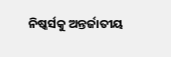ନିଷ୍କର୍ସକୁ ଅନ୍ତର୍ଜାତୀୟ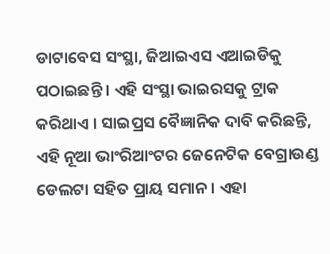ଡାଟାବେସ ସଂସ୍ଥା, ଜିଆଇଏସ ଏଆଇଡିକୁ ପଠାଇଛନ୍ତି । ଏହି ସଂସ୍ଥା ଭାଇରସକୁ ଟ୍ରାକ କରିଥାଏ । ସାଇପ୍ରସ ବୈଜ୍ଞାନିକ ଦାବି କରିଛନ୍ତି, ଏହି ନୂଆ ଭାଂରିଆଂଟର ଜେନେଟିକ ବେଗ୍ରାଉଣ୍ଡ ଡେଲଟା ସହିତ ପ୍ରାୟ ସମାନ । ଏହା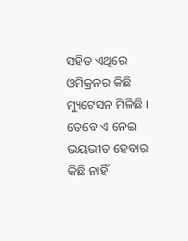ସହିତ ଏଥିରେ ଓମିକ୍ରନର କିଛି ମ୍ୟୁଟେସନ ମିଳିଛି । ତେବେ ଏ ନେଇ ଭୟଭୀତ ହେବାର କିଛି ନାହିଁ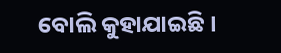ବୋଲି କୁହାଯାଇଛି ।